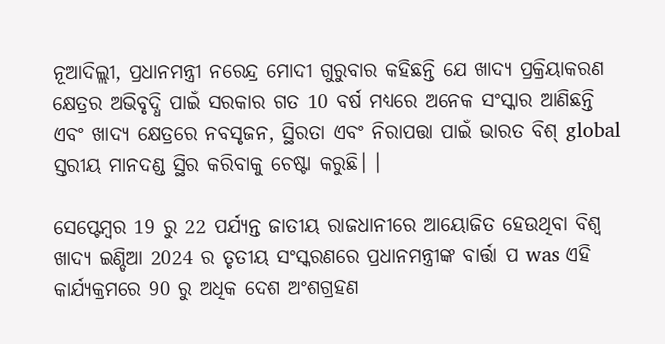ନୂଆଦିଲ୍ଲୀ, ପ୍ରଧାନମନ୍ତ୍ରୀ ନରେନ୍ଦ୍ର ମୋଦୀ ଗୁରୁବାର କହିଛନ୍ତି ଯେ ଖାଦ୍ୟ ପ୍ରକ୍ରିୟାକରଣ କ୍ଷେତ୍ରର ଅଭିବୃଦ୍ଧି ପାଇଁ ସରକାର ଗତ 10 ବର୍ଷ ମଧ୍ୟରେ ଅନେକ ସଂସ୍କାର ଆଣିଛନ୍ତି ଏବଂ ଖାଦ୍ୟ କ୍ଷେତ୍ରରେ ନବସୃଜନ, ସ୍ଥିରତା ଏବଂ ନିରାପତ୍ତା ପାଇଁ ଭାରତ ବିଶ୍ global ସ୍ତରୀୟ ମାନଦଣ୍ଡ ସ୍ଥିର କରିବାକୁ ଚେଷ୍ଟା କରୁଛି। ।

ସେପ୍ଟେମ୍ବର 19 ରୁ 22 ପର୍ଯ୍ୟନ୍ତ ଜାତୀୟ ରାଜଧାନୀରେ ଆୟୋଜିତ ହେଉଥିବା ବିଶ୍ୱ ଖାଦ୍ୟ ଇଣ୍ଡିଆ 2024 ର ତୃତୀୟ ସଂସ୍କରଣରେ ପ୍ରଧାନମନ୍ତ୍ରୀଙ୍କ ବାର୍ତ୍ତା ପ was ଏହି କାର୍ଯ୍ୟକ୍ରମରେ 90 ରୁ ଅଧିକ ଦେଶ ଅଂଶଗ୍ରହଣ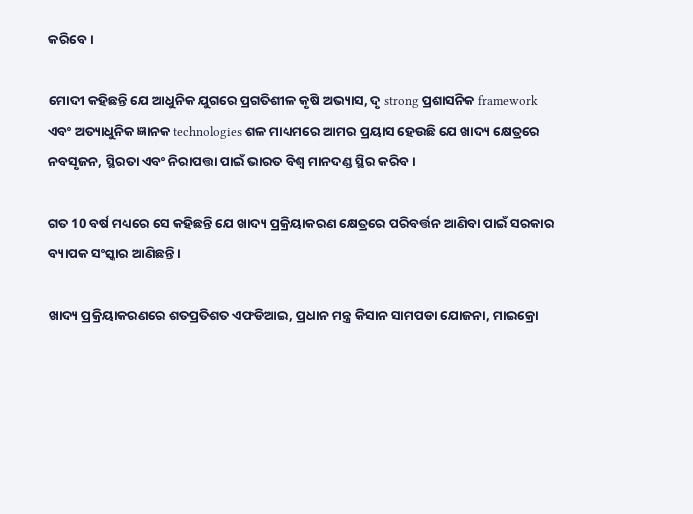କରିବେ।

ମୋଦୀ କହିଛନ୍ତି ଯେ ଆଧୁନିକ ଯୁଗରେ ପ୍ରଗତିଶୀଳ କୃଷି ଅଭ୍ୟାସ, ଦୃ strong ପ୍ରଶାସନିକ framework ଏବଂ ଅତ୍ୟାଧୁନିକ ଜ୍ଞାନକ technologies ଶଳ ମାଧ୍ୟମରେ ଆମର ପ୍ରୟାସ ହେଉଛି ଯେ ଖାଦ୍ୟ କ୍ଷେତ୍ରରେ ନବସୃଜନ, ସ୍ଥିରତା ଏବଂ ନିରାପତ୍ତା ପାଇଁ ଭାରତ ବିଶ୍ୱ ମାନଦଣ୍ଡ ସ୍ଥିର କରିବ।

ଗତ 10 ବର୍ଷ ମଧ୍ୟରେ ସେ କହିଛନ୍ତି ଯେ ଖାଦ୍ୟ ପ୍ରକ୍ରିୟାକରଣ କ୍ଷେତ୍ରରେ ପରିବର୍ତ୍ତନ ଆଣିବା ପାଇଁ ସରକାର ବ୍ୟାପକ ସଂସ୍କାର ଆଣିଛନ୍ତି।

ଖାଦ୍ୟ ପ୍ରକ୍ରିୟାକରଣରେ ଶତପ୍ରତିଶତ ଏଫଡିଆଇ, ପ୍ରଧାନ ମନ୍ତ୍ର କିସାନ ସାମପଡା ଯୋଜନା, ମାଇକ୍ରୋ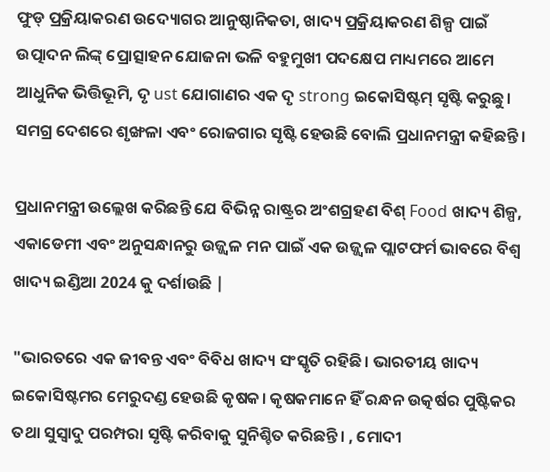ଫୁଡ୍ ପ୍ରକ୍ରିୟାକରଣ ଉଦ୍ୟୋଗର ଆନୁଷ୍ଠାନିକତା, ଖାଦ୍ୟ ପ୍ରକ୍ରିୟାକରଣ ଶିଳ୍ପ ପାଇଁ ଉତ୍ପାଦନ ଲିଙ୍କ୍ ପ୍ରୋତ୍ସାହନ ଯୋଜନା ଭଳି ବହୁମୁଖୀ ପଦକ୍ଷେପ ମାଧ୍ୟମରେ ଆମେ ଆଧୁନିକ ଭିତ୍ତିଭୂମି, ଦୃ ust ଯୋଗାଣର ଏକ ଦୃ strong ଇକୋସିଷ୍ଟମ୍ ସୃଷ୍ଟି କରୁଛୁ। ସମଗ୍ର ଦେଶରେ ଶୃଙ୍ଖଳା ଏବଂ ରୋଜଗାର ସୃଷ୍ଟି ହେଉଛି ବୋଲି ପ୍ରଧାନମନ୍ତ୍ରୀ କହିଛନ୍ତି।

ପ୍ରଧାନମନ୍ତ୍ରୀ ଉଲ୍ଲେଖ କରିଛନ୍ତି ଯେ ବିଭିନ୍ନ ରାଷ୍ଟ୍ରର ଅଂଶଗ୍ରହଣ ବିଶ୍ Food ଖାଦ୍ୟ ଶିଳ୍ପ, ଏକାଡେମୀ ଏବଂ ଅନୁସନ୍ଧାନରୁ ଉଜ୍ଜ୍ୱଳ ମନ ପାଇଁ ଏକ ଉଜ୍ଜ୍ୱଳ ପ୍ଲାଟଫର୍ମ ଭାବରେ ବିଶ୍ୱ ଖାଦ୍ୟ ଇଣ୍ଡିଆ 2024 କୁ ଦର୍ଶାଉଛି |

"ଭାରତରେ ଏକ ଜୀବନ୍ତ ଏବଂ ବିବିଧ ଖାଦ୍ୟ ସଂସ୍କୃତି ରହିଛି। ଭାରତୀୟ ଖାଦ୍ୟ ଇକୋସିଷ୍ଟମର ମେରୁଦଣ୍ଡ ହେଉଛି କୃଷକ। କୃଷକମାନେ ହିଁ ରନ୍ଧନ ଉତ୍କର୍ଷର ପୁଷ୍ଟିକର ତଥା ସୁସ୍ବାଦୁ ପରମ୍ପରା ସୃଷ୍ଟି କରିବାକୁ ସୁନିଶ୍ଚିତ କରିଛନ୍ତି। , ମୋଦୀ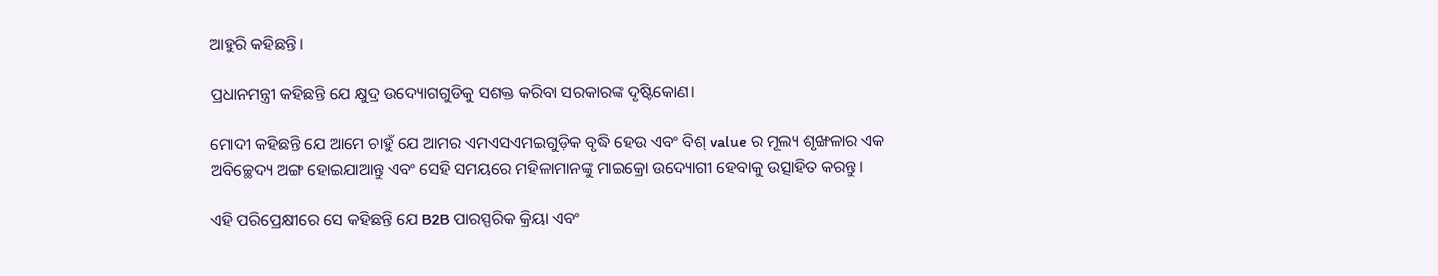ଆହୁରି କହିଛନ୍ତି।

ପ୍ରଧାନମନ୍ତ୍ରୀ କହିଛନ୍ତି ଯେ କ୍ଷୁଦ୍ର ଉଦ୍ୟୋଗଗୁଡିକୁ ସଶକ୍ତ କରିବା ସରକାରଙ୍କ ଦୃଷ୍ଟିକୋଣ।

ମୋଦୀ କହିଛନ୍ତି ଯେ ଆମେ ଚାହୁଁ ଯେ ଆମର ଏମଏସଏମଇଗୁଡ଼ିକ ବୃଦ୍ଧି ହେଉ ଏବଂ ବିଶ୍ value ର ମୂଲ୍ୟ ଶୃଙ୍ଖଳାର ଏକ ଅବିଚ୍ଛେଦ୍ୟ ଅଙ୍ଗ ହୋଇଯାଆନ୍ତୁ ଏବଂ ସେହି ସମୟରେ ମହିଳାମାନଙ୍କୁ ମାଇକ୍ରୋ ଉଦ୍ୟୋଗୀ ହେବାକୁ ଉତ୍ସାହିତ କରନ୍ତୁ।

ଏହି ପରିପ୍ରେକ୍ଷୀରେ ସେ କହିଛନ୍ତି ଯେ B2B ପାରସ୍ପରିକ କ୍ରିୟା ଏବଂ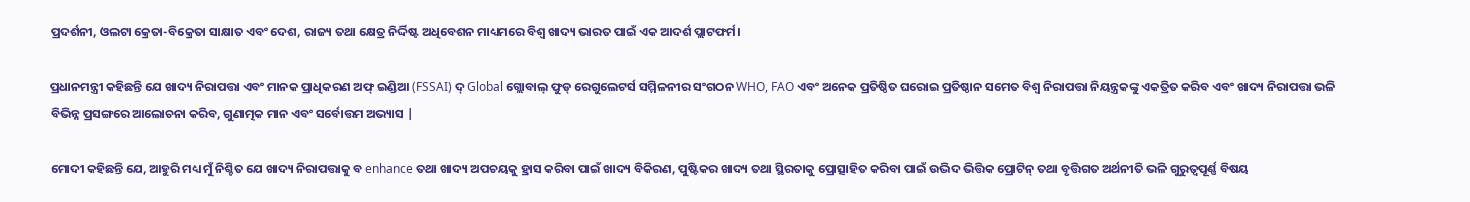ପ୍ରଦର୍ଶନୀ, ଓଲଟା କ୍ରେତା-ବିକ୍ରେତା ସାକ୍ଷାତ ଏବଂ ଦେଶ, ରାଜ୍ୟ ତଥା କ୍ଷେତ୍ର ନିର୍ଦ୍ଦିଷ୍ଟ ଅଧିବେଶନ ମାଧ୍ୟମରେ ବିଶ୍ୱ ଖାଦ୍ୟ ଭାରତ ପାଇଁ ଏକ ଆଦର୍ଶ ପ୍ଲାଟଫର୍ମ।

ପ୍ରଧାନମନ୍ତ୍ରୀ କହିଛନ୍ତି ଯେ ଖାଦ୍ୟ ନିରାପତ୍ତା ଏବଂ ମାନକ ପ୍ରାଧିକରଣ ଅଫ୍ ଇଣ୍ଡିଆ (FSSAI) ଦ୍ Global ଗ୍ଲୋବାଲ୍ ଫୁଡ୍ ରେଗୁଲେଟର୍ସ ସମ୍ମିଳନୀର ସଂଗଠନ WHO, FAO ଏବଂ ଅନେକ ପ୍ରତିଷ୍ଠିତ ଘରୋଇ ପ୍ରତିଷ୍ଠାନ ସମେତ ବିଶ୍ୱ ନିରାପତ୍ତା ନିୟନ୍ତ୍ରକଙ୍କୁ ଏକତ୍ରିତ କରିବ ଏବଂ ଖାଦ୍ୟ ନିରାପତ୍ତା ଭଳି ବିଭିନ୍ନ ପ୍ରସଙ୍ଗରେ ଆଲୋଚନା କରିବ, ଗୁଣାତ୍ମକ ମାନ ଏବଂ ସର୍ବୋତ୍ତମ ଅଭ୍ୟାସ |

ମୋଦୀ କହିଛନ୍ତି ଯେ, ଆହୁରି ମଧ୍ୟ ମୁଁ ନିଶ୍ଚିତ ଯେ ଖାଦ୍ୟ ନିରାପତ୍ତାକୁ ବ enhance ତଥା ଖାଦ୍ୟ ଅପଚୟକୁ ହ୍ରାସ କରିବା ପାଇଁ ଖାଦ୍ୟ ବିକିରଣ, ପୁଷ୍ଟିକର ଖାଦ୍ୟ ତଥା ସ୍ଥିରତାକୁ ପ୍ରୋତ୍ସାହିତ କରିବା ପାଇଁ ଉଦ୍ଭିଦ ଭିତ୍ତିକ ପ୍ରୋଟିନ୍ ତଥା ବୃତ୍ତିଗତ ଅର୍ଥନୀତି ଭଳି ଗୁରୁତ୍ୱପୂର୍ଣ୍ଣ ବିଷୟ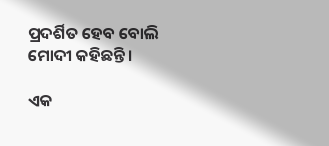ପ୍ରଦର୍ଶିତ ହେବ ବୋଲି ମୋଦୀ କହିଛନ୍ତି।

ଏକ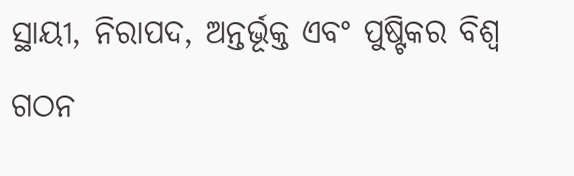ସ୍ଥାୟୀ, ନିରାପଦ, ଅନ୍ତର୍ଭୂକ୍ତ ଏବଂ ପୁଷ୍ଟିକର ବିଶ୍ୱ ଗଠନ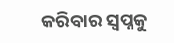କରିବାର ସ୍ୱପ୍ନକୁ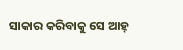ସାକାର କରିବାକୁ ସେ ଆହ୍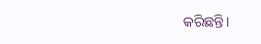କରିଛନ୍ତି।